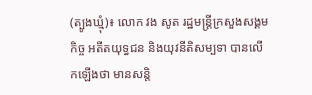(ត្បូងឃ្មុំ)៖ លោក វង សូត រដ្ឋមន្រ្តីក្រសួងសង្គមកិច្ច អតីតយុទ្ធជន និងយុវនីតិសម្បទា បានលើកឡើងថា មានសន្តិ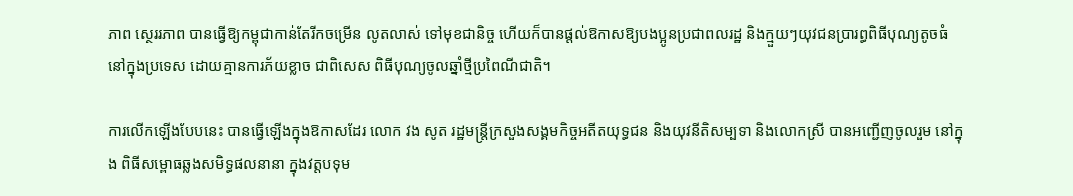ភាព ស្ថេររភាព បានធ្វើឱ្យកម្ពុជាកាន់តែរីកចម្រើន លូតលាស់ ទៅមុខជានិច្ច ហើយក៏បានផ្តល់ឱកាសឱ្យបងប្អូនប្រជាពលរដ្ឋ និងក្មួយៗយុវជនប្រារព្ធពិធីបុណ្យតូចធំ នៅក្នុងប្រទេស ដោយគ្មានការភ័យខ្លាច ជាពិសេស ពិធីបុណ្យចូលឆ្នាំថ្មីប្រពៃណីជាតិ។

ការលើកឡើងបែបនេះ បានធ្វើឡើងក្នុងឱកាសដែរ លោក វង សូត រដ្ឋមន្រ្តីក្រសួងសង្គមកិច្ចអតីតយុទ្ធជន និងយុវនីតិសម្បទា និងលោកស្រី បានអញ្ជើញចូលរួម នៅក្នុង ពិធីសម្ពោធឆ្លងសមិទ្ធផលនានា ក្នុងវត្តបទុម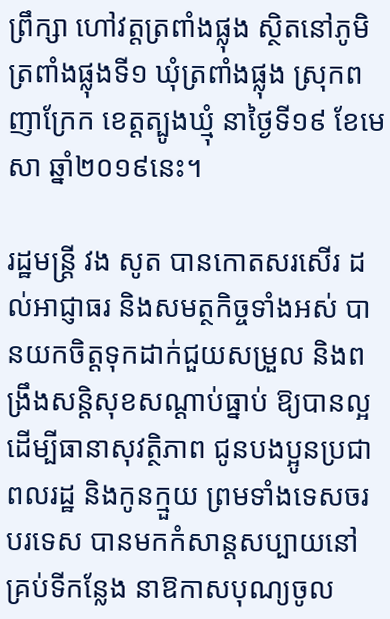ព្រឹក្សា ហៅវត្តត្រពាំងផ្លុង ស្ថិតនៅភូមិត្រពាំងផ្លុងទី១ ឃុំត្រពាំងផ្លុង ស្រុកពញាក្រែក ខេត្តត្បូងឃ្មុំ នាថ្ងៃទី១៩ ខែមេសា ឆ្នាំ២០១៩នេះ។

រដ្ឋមន្ត្រី វង សូត បានកោតសរសើរ ដល់អាជ្ញាធរ និងសមត្ថកិច្ចទាំងអស់ បានយកចិត្តទុកដាក់ជួយសម្រួល និងពង្រឹងសន្តិសុខសណ្តាប់ធ្នាប់ ឱ្យបានល្អ ដើម្បីធានាសុវត្ថិភាព ជូនបងប្អូនប្រជាពលរដ្ឋ និងកូនក្មួយ ព្រមទាំងទេសចរបរទេស បានមកកំសាន្តសប្បាយនៅគ្រប់ទីកន្លែង នាឱកាសបុណ្យចូល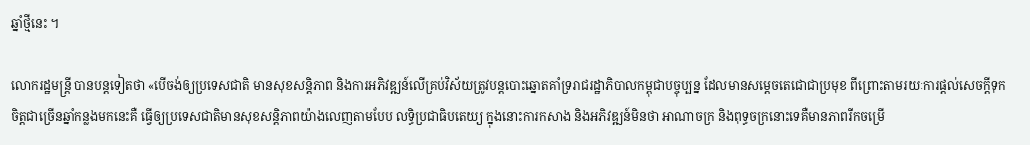ឆ្នាំថ្មីនេះ ។

លោករដ្ឋមន្ត្រី បានបន្តទៀតថា «បើចង់ឲ្យប្រទេសជាតិ មានសុខសន្តិភាព និងការអភិវឌ្ឍន៍លើគ្រប់វិស័យត្រូវបន្តបោះឆ្នោតគាំទ្ររាជរដ្ឋាភិបាលកម្ពុជាបច្ចុប្បន្ន ដែលមានសម្តេចតេជោជាប្រមុខ ពីព្រោះតាមរយៈការផ្តល់សេចក្តីទុកចិត្តជាច្រើនឆ្នាំកន្លងមកនេះគឺ ធ្វើឲ្យប្រទេសជាតិមានសុខសន្តិភាពយ៉ាងលេញតាមបែប លទ្ធិប្រជាធិបតេយ្យ ក្នុងនោះការកសាង និងអភិវឌ្ឍន៍មិនថា អាណាចក្រ និងពុទ្ធចក្រនោះទេគឺមានភាពរីកចម្រើ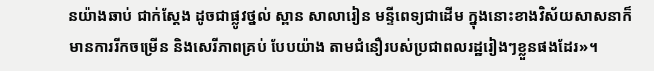នយ៉ាងឆាប់ ជាក់ស្តែង ដូចជាផ្លូវថ្នល់ ស្ពាន សាលារៀន មន្ទីពេទ្យជាដើម ក្នុងនោះខាងវិស័យសាសនាក៏មានការរីកចម្រើន និងសេរីភាពគ្រប់ បែបយ៉ាង តាមជំនឿរបស់ប្រជាពលរដ្ឋរៀងៗខ្លួនផងដែរ»។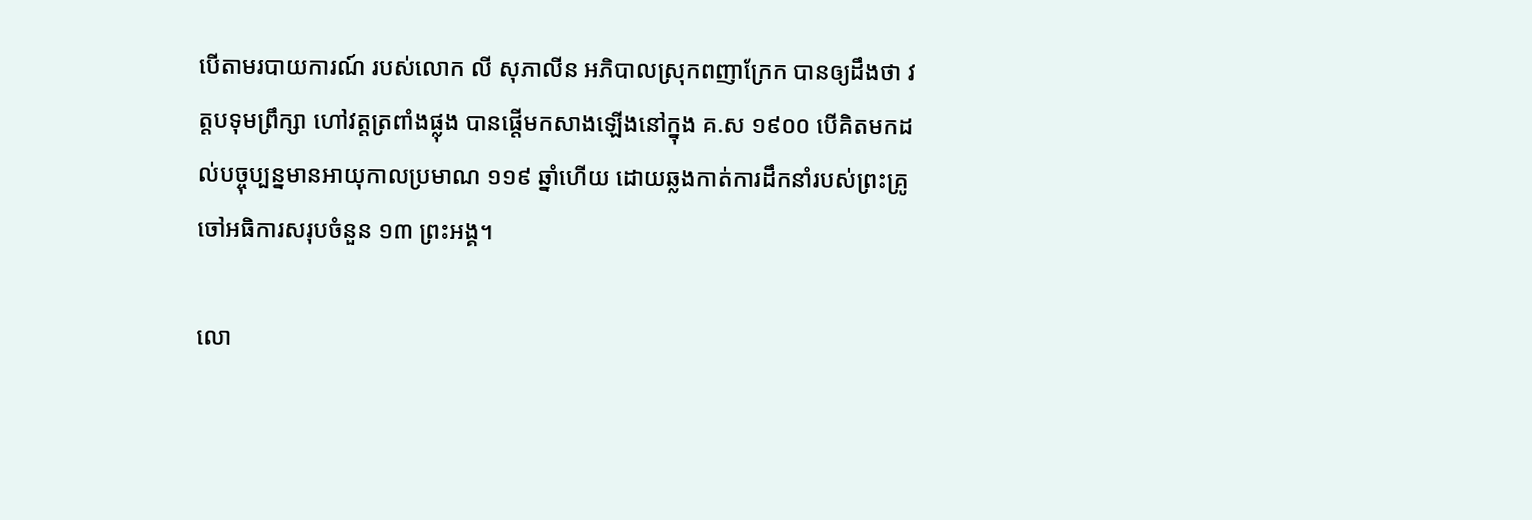បើតាមរបាយការណ៍ របស់លោក លី សុភាលីន អភិបាលស្រុកពញាក្រែក បានឲ្យដឹងថា វត្តបទុមព្រឹក្សា ហៅវត្តត្រពាំងផ្លុង បានផ្ដើមកសាងឡើងនៅក្នុង គ.ស ១៩០០ បើគិតមកដល់បច្ចុប្បន្នមានអាយុកាលប្រមាណ ១១៩ ឆ្នាំហើយ ដោយឆ្លងកាត់ការដឹកនាំរបស់ព្រះគ្រូចៅអធិការសរុបចំនួន ១៣ ព្រះអង្គ។

លោ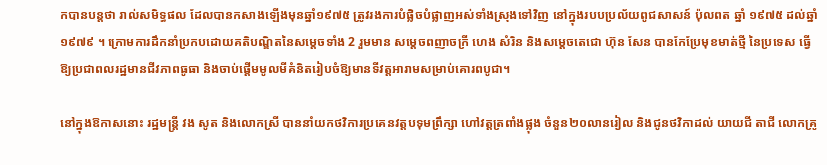កបានបន្តថា រាល់សមិទ្ធផល ដែលបានកសាងឡើងមុនឆ្នាំ១៩៧៥ ត្រូវរងការបំផ្លិចបំផ្លាញអស់ទាំងស្រុងទៅវិញ នៅក្នុងរបបប្រល័យពូជសាសន៍ ប៉ុលពត ឆ្នាំ ១៩៧៥ ដល់ឆ្នាំ ១៩៧៩ ។ ក្រោមការដឹកនាំប្រកបដោយគតិបណ្ឌិតនៃសម្ដេចទាំង 2 រួមមាន សម្ដេចពញាចក្រី ហេង សំរិន និងសម្ដេចតេជោ ហ៊ុន សែន បានកែប្រែមុខមាត់ថ្មី នៃប្រទេស ធ្វើឱ្យប្រជាពលរដ្ឋមានជីវភាពធូធា និងចាប់ផ្ដើមមូលមីគំនិតរៀបចំឱ្យមានទីវត្តអារាមសម្រាប់គោរពបូជា។

នៅក្នុងឱកាសនោះ រដ្ឋមន្ត្រី វង សូត និងលោកស្រី បាននាំយកថវិការប្រគេនវត្តបទុមព្រឹក្សា ហៅវត្តត្រពាំងផ្លុង ចំនួន២០លានរៀល និងជូនថវិកាដល់ យាយជី តាជី លោកគ្រូ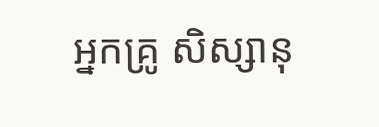អ្នកគ្រូ សិស្សានុ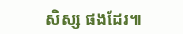សិស្ស ផងដែរ៕